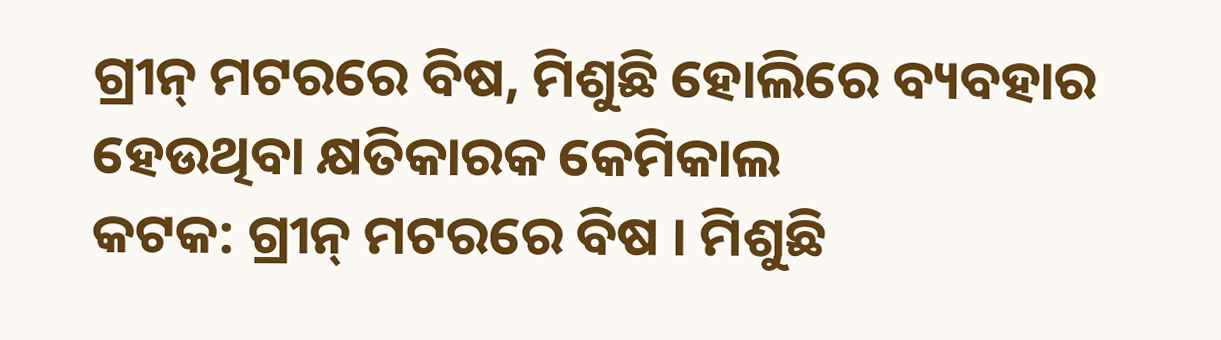ଗ୍ରୀନ୍ ମଟରରେ ବିଷ, ମିଶୁଛି ହୋଲିରେ ବ୍ୟବହାର ହେଉଥିବା କ୍ଷତିକାରକ କେମିକାଲ
କଟକ: ଗ୍ରୀନ୍ ମଟରରେ ବିଷ । ମିଶୁଛି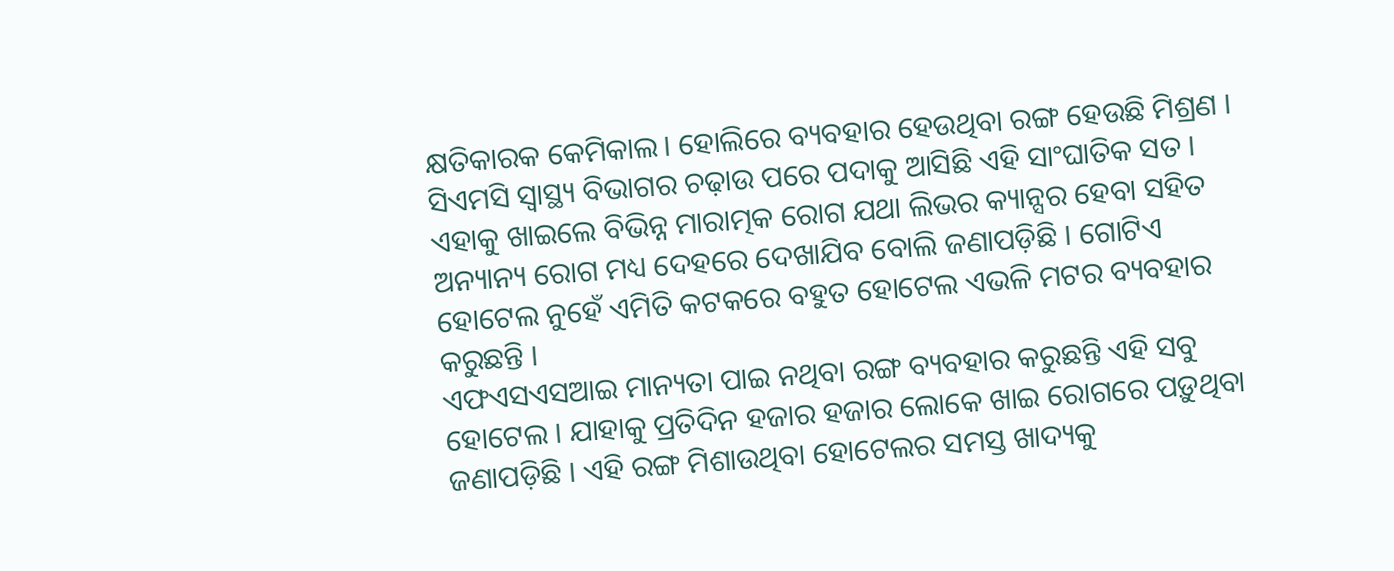କ୍ଷତିକାରକ କେମିକାଲ। ହୋଲିରେ ବ୍ୟବହାର ହେଉଥିବା ରଙ୍ଗ ହେଉଛି ମିଶ୍ରଣ । ସିଏମସି ସ୍ବାସ୍ଥ୍ୟ ବିଭାଗର ଚଢ଼ାଉ ପରେ ପଦାକୁ ଆସିଛି ଏହି ସାଂଘାତିକ ସତ । ଏହାକୁ ଖାଇଲେ ବିଭିନ୍ନ ମାରାତ୍ମକ ରୋଗ ଯଥା ଲିଭର କ୍ୟାନ୍ସର ହେବା ସହିତ ଅନ୍ୟାନ୍ୟ ରୋଗ ମଧ୍ୟ ଦେହରେ ଦେଖାଯିବ ବୋଲି ଜଣାପଡ଼ିଛି । ଗୋଟିଏ ହୋଟେଲ ନୁହେଁ ଏମିତି କଟକରେ ବହୁତ ହୋଟେଲ ଏଭଳି ମଟର ବ୍ୟବହାର କରୁଛନ୍ତି ।
ଏଫଏସଏସଆଇ ମାନ୍ୟତା ପାଇ ନଥିବା ରଙ୍ଗ ବ୍ୟବହାର କରୁଛନ୍ତି ଏହି ସବୁ ହୋଟେଲ । ଯାହାକୁ ପ୍ରତିଦିନ ହଜାର ହଜାର ଲୋକେ ଖାଇ ରୋଗରେ ପଡ଼ୁଥିବା ଜଣାପଡ଼ିଛି । ଏହି ରଙ୍ଗ ମିଶାଉଥିବା ହୋଟେଲର ସମସ୍ତ ଖାଦ୍ୟକୁ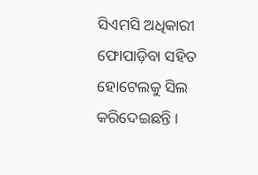ସିଏମସି ଅଧିକାରୀ ଫୋପାଡ଼ିବା ସହିତ ହୋଟେଲକୁ ସିଲ କରିଦେଇଛନ୍ତି ।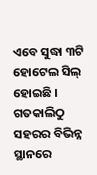ଏବେ ସୁଦ୍ଧା ୩ଟି ହୋଟେଲ ସିଲ୍ ହୋଇଛି । ଗତକାଲିଠୁ ସହରର ବିଭିନ୍ନ ସ୍ଥାନରେ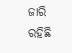ଜାରି ରହିଛି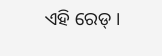ଏହି ରେଡ୍ ।